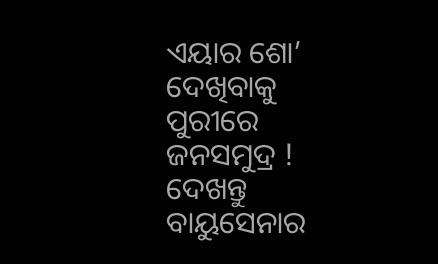ଏୟାର ଶୋ’ ଦେଖିବାକୁ ପୁରୀରେ ଜନସମୁଦ୍ର ! ଦେଖନ୍ତୁ ବାୟୁସେନାର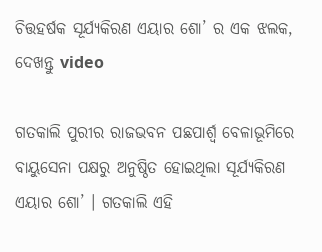ଚିତ୍ତହର୍ଷକ ସୂର୍ଯ୍ୟକିରଣ ଏୟାର ଶୋ’ ର ଏକ ଝଲକ, ଦେଖନ୍ତୁ video

ଗତକାଲି ପୁରୀର ରାଜଭବନ ପଛପାର୍ଶ୍ଵ ବେଳାଭୂମିରେ ବାୟୁସେନା ପକ୍ଷରୁ ଅନୁଷ୍ଠିତ ହୋଇଥିଲା ସୂର୍ଯ୍ୟକିରଣ ଏୟାର ଶୋ’ । ଗତକାଲି ଏହି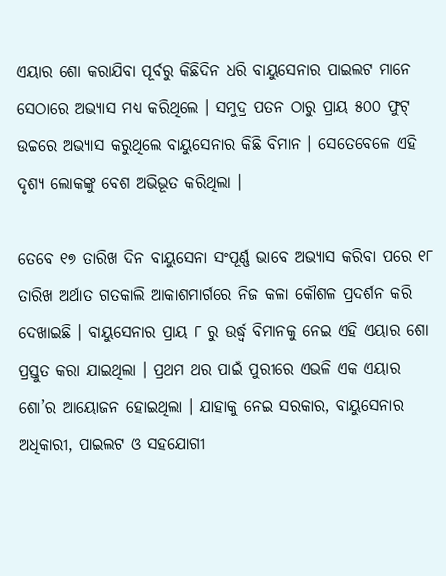ଏୟାର ଶୋ କରାଯିବା ପୂର୍ବରୁ କିଛିଦିନ ଧରି ବାୟୁସେନାର ପାଇଲଟ ମାନେ ସେଠାରେ ଅଭ୍ଯାସ ମଧ୍ୟ କରିଥିଲେ । ସମୁଦ୍ର ପତନ ଠାରୁ ପ୍ରାୟ ୫୦୦ ଫୁଟ୍ ଉଚ୍ଚରେ ଅଭ୍ଯାସ କରୁଥିଲେ ବାୟୁସେନାର କିଛି ବିମାନ । ସେତେବେଳେ ଏହି ଦୃଶ୍ୟ ଲୋକଙ୍କୁ ବେଶ ଅଭିଭୂତ କରିଥିଲା ।

ତେବେ ୧୭ ତାରିଖ ଦିନ ବାୟୁସେନା ସଂପୂର୍ଣ୍ଣ ଭାବେ ଅଭ୍ଯାସ କରିବା ପରେ ୧୮ ତାରିଖ ଅର୍ଥାତ ଗତକାଲି ଆକାଶମାର୍ଗରେ ନିଜ କଳା କୌଶଳ ପ୍ରଦର୍ଶନ କରି ଦେଖାଇଛି । ବାୟୁସେନାର ପ୍ରାୟ ୮ ରୁ ଉର୍ଦ୍ଧ୍ଵ ବିମାନକୁ ନେଇ ଏହି ଏୟାର ଶୋ ପ୍ରସ୍ତୁତ କରା ଯାଇଥିଲା । ପ୍ରଥମ ଥର ପାଇଁ ପୁରୀରେ ଏଭଳି ଏକ ଏୟାର ଶୋ’ର ଆୟୋଜନ ହୋଇଥିଲା । ଯାହାକୁ ନେଇ ସରକାର, ବାୟୁସେନାର ଅଧିକାରୀ, ପାଇଲଟ ଓ ସହଯୋଗୀ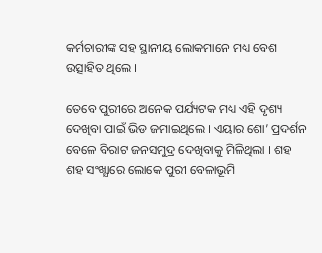କର୍ମଚାରୀଙ୍କ ସହ ସ୍ଥାନୀୟ ଲୋକମାନେ ମଧ୍ୟ ବେଶ ଉତ୍ସାହିତ ଥିଲେ ।

ତେବେ ପୁରୀରେ ଅନେକ ପର୍ଯ୍ୟଟକ ମଧ୍ୟ ଏହି ଦୃଶ୍ୟ ଦେଖିବା ପାଇଁ ଭିଡ ଜମାଇଥିଲେ । ଏୟାର ଶୋ’ ପ୍ରଦର୍ଶନ ବେଳେ ବିରାଟ ଜନସମୁଦ୍ର ଦେଖିବାକୁ ମିଳିଥିଲା । ଶହ ଶହ ସଂଖ୍ଯାରେ ଲୋକେ ପୁରୀ ବେଳାଭୂମି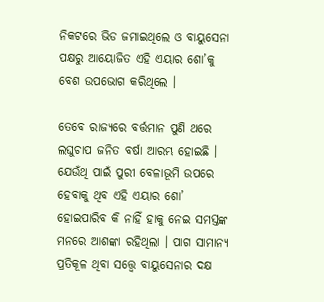ନିକଟରେ ଭିଡ ଜମାଇଥିଲେ ଓ ବାୟୁସେନା ପକ୍ଷରୁ ଆୟୋଜିତ ଏହି ଏୟାର ଶୋ’କୁ ବେଶ ଉପଭୋଗ କରିଥିଲେ ।

ତେବେ ରାଜ୍ୟରେ ବର୍ତ୍ତମାନ ପୁଣି ଥରେ ଲଘୁଚାପ ଜନିତ ବର୍ଷା ଆରମ୍ଭ ହୋଇଛି । ଯେଉଁଥି ପାଇଁ ପୁରୀ ବେଳାଭୂମି ଉପରେ ହେବାକୁ ଥିବ ଏହି ଏୟାର ଶୋ’ ହୋଇପାରିବ କି ନାହିଁ ହାକୁ ନେଇ ସମସ୍ତଙ୍କ ମନରେ ଆଶଙ୍କା ରହିଥିଲା । ପାଗ ସାମାନ୍ଯ ପ୍ରତିକୂଳ ଥିବା ସତ୍ତ୍ୱେ ବାୟୁସେନାର ଦକ୍ଷ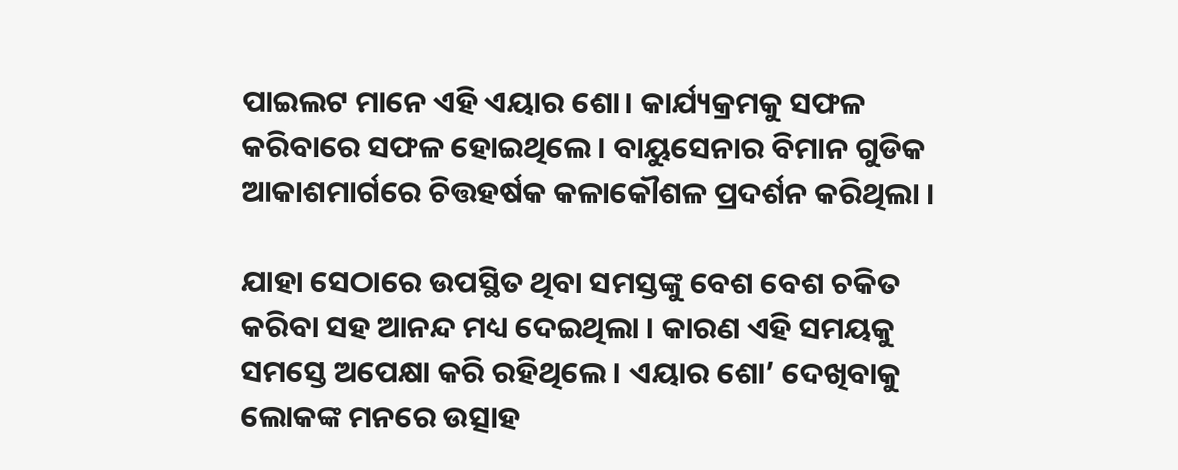ପାଇଲଟ ମାନେ ଏହି ଏୟାର ଶୋ। କାର୍ଯ୍ୟକ୍ରମକୁ ସଫଳ କରିବାରେ ସଫଳ ହୋଇଥିଲେ । ବାୟୁସେନାର ବିମାନ ଗୁଡିକ ଆକାଶମାର୍ଗରେ ଚିତ୍ତହର୍ଷକ କଳାକୌଶଳ ପ୍ରଦର୍ଶନ କରିଥିଲା ।

ଯାହା ସେଠାରେ ଉପସ୍ଥିତ ଥିବା ସମସ୍ତଙ୍କୁ ବେଶ ବେଶ ଚକିତ କରିବା ସହ ଆନନ୍ଦ ମଧ୍ୟ ଦେଇଥିଲା । କାରଣ ଏହି ସମୟକୁ ସମସ୍ତେ ଅପେକ୍ଷା କରି ରହିଥିଲେ । ଏୟାର ଶୋ’ ଦେଖିବାକୁ ଲୋକଙ୍କ ମନରେ ଉତ୍ସାହ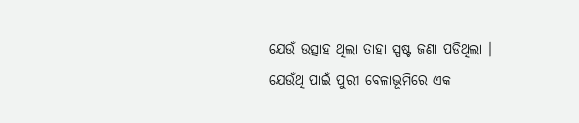ଯେଉଁ ଉତ୍ସାହ ଥିଲା ତାହା ସ୍ପଷ୍ଟ ଜଣା ପଡିଥିଲା । ଯେଉଁଥି ପାଇଁ ପୁରୀ ବେଳାଭୂମିରେ ଏକ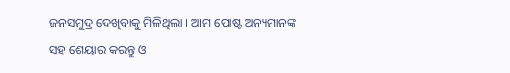ଜନସମୁଦ୍ର ଦେଖିବାକୁ ମିଳିଥିଲା । ଆମ ପୋଷ୍ଟ ଅନ୍ୟମାନଙ୍କ ସହ ଶେୟାର କରନ୍ତୁ ଓ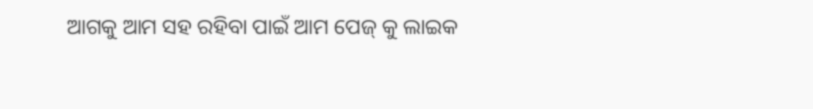ଆଗକୁ ଆମ ସହ ରହିବା ପାଇଁ ଆମ ପେଜ୍ କୁ ଲାଇକ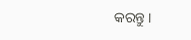କରନ୍ତୁ ।